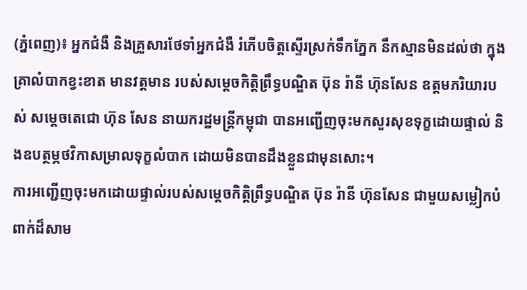(ភ្នំពេញ)៖ អ្នកជំងឺ និងគ្រួសារថែទាំអ្នកជំងឺ រំភើបចិត្ដស្ទើរស្រក់ទឹកភ្នែក នឹកស្មានមិនដល់ថា ក្នុងគ្រាលំបាកខ្វះខាត មានវត្ដមាន របស់សម្ដេចកិត្ដិព្រឹទ្ធបណ្ឌិត ប៊ុន រ៉ានី ហ៊ុនសែន ឧត្ដមភរិយារបស់ សម្ដេចតេជោ ហ៊ុន សែន នាយករដ្ឋមន្ដ្រីកម្ពុជា បានអញ្ជើញចុះមកសួរសុខទុក្ខដោយផ្ទាល់ និងឧបត្ថម្ភថវិកាសម្រាលទុក្ខលំបាក ដោយមិនបានដឹងខ្លួនជាមុនសោះ។
ការអញ្ជើញចុះមកដោយផ្ទាល់របស់សម្ដេចកិត្ដិព្រឹទ្ធបណ្ឌិត ប៊ុន រ៉ានី ហ៊ុនសែន ជាមួយសម្លៀកបំពាក់ដ៏សាម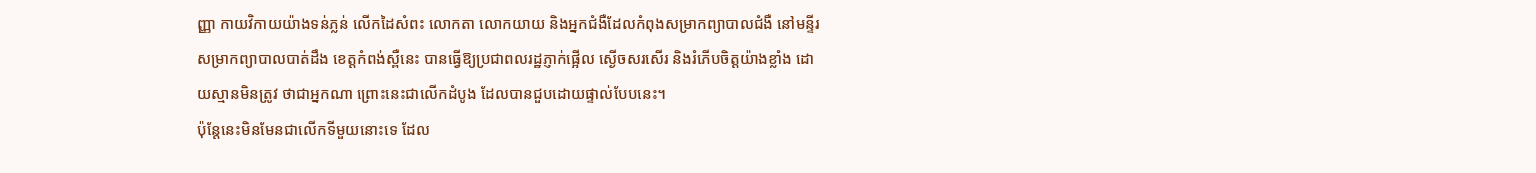ញ្ញា កាយវិកាយយ៉ាងទន់ភ្លន់ លើកដៃសំពះ លោកតា លោកយាយ និងអ្នកជំងឺដែលកំពុងសម្រាកព្យាបាលជំងឺ នៅមន្ទីរសម្រាកព្យាបាលបាត់ដឹង ខេត្តកំពង់ស្ពឺនេះ បានធ្វើឱ្យប្រជាពលរដ្ឋភ្ញាក់ផ្អើល ស្ងើចសរសើរ និងរំភើបចិត្ដយ៉ាងខ្លាំង ដោយស្មានមិនត្រូវ ថាជាអ្នកណា ព្រោះនេះជាលើកដំបូង ដែលបានជួបដោយផ្ទាល់បែបនេះ។
ប៉ុន្ដែនេះមិនមែនជាលើកទីមួយនោះទេ ដែល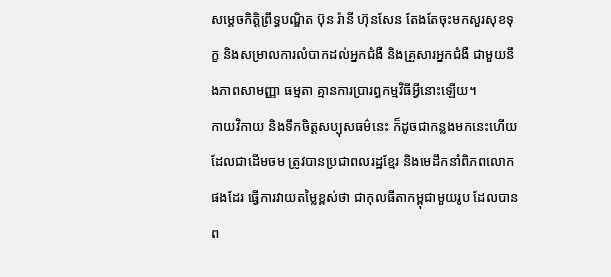សម្ដេចកិត្ដិព្រឹទ្ធបណ្ឌិត ប៊ុន រ៉ានី ហ៊ុនសែន តែងតែចុះមកសួរសុខទុក្ខ និងសម្រាលការលំបាកដល់អ្នកជំងឺ និងគ្រួសារអ្នកជំងឺ ជាមួយនឹងភាពសាមញ្ញា ធម្មតា គ្មានការប្រារព្ធកម្មវិធីអ្វីនោះឡើយ។
កាយវិកាយ និងទឹកចិត្ដសប្បុសធម៌នេះ ក៏ដូចជាកន្លងមកនេះហើយ ដែលជាដើមចម ត្រូវបានប្រជាពលរដ្ឋខ្មែរ និងមេដឹកនាំពិភពលោកផងដែរ ធ្វើការវាយតម្លៃខ្ពស់ថា ជាកុលធីតាកម្ពុជាមួយរូប ដែលបានព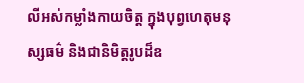លីអស់កម្លាំងកាយចិត្ត ក្នុងបុព្វហេតុមនុស្សធម៌ និងជានិមិត្តរូបដ៏ឧ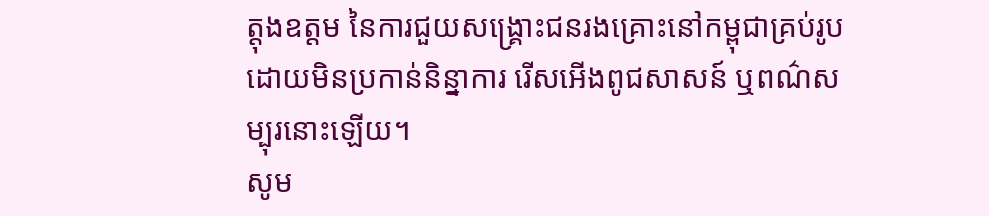ត្តុងឧត្តម នៃការជួយសង្រ្គោះជនរងគ្រោះនៅកម្ពុជាគ្រប់រូប ដោយមិនប្រកាន់និន្នាការ រើសអើងពូជសាសន៍ ឬពណ៌សម្បុរនោះឡើយ។
សូម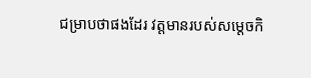ជម្រាបថាផងដែរ វត្ដមានរបស់សម្ដេចកិ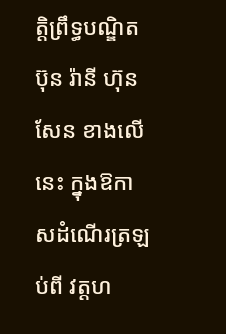ត្ដិព្រឹទ្ធបណ្ឌិត ប៊ុន រ៉ានី ហ៊ុនសែន ខាងលើនេះ ក្នុងឱកាសដំណើរត្រឡប់ពី វត្ដហ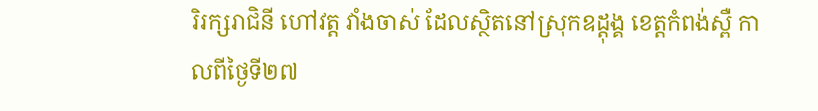រិរក្សរាជិនី ហៅវត្ដ វាំងចាស់ ដែលស្ថិតនៅស្រុកឧដ្តុង្គ ខេត្តកំពង់ស្ពឺ កាលពីថ្ងៃទី២៧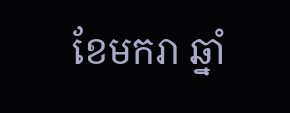ខែមករា ឆ្នាំ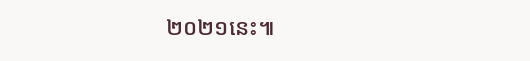២០២១នេះ៕